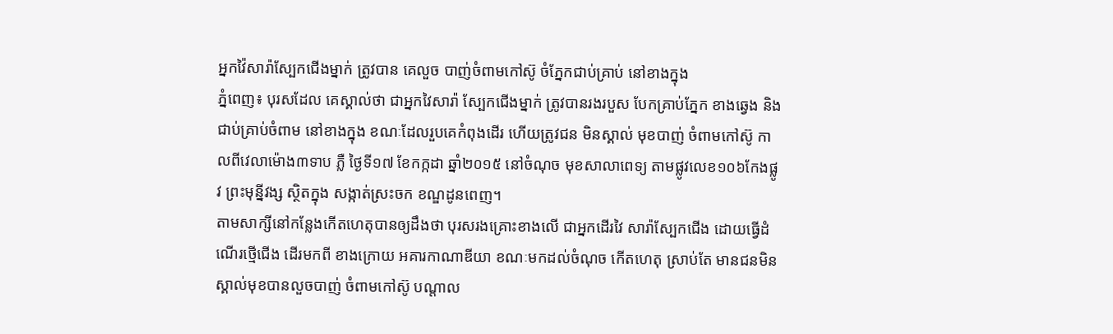អ្នកវ៉ៃសារ៉ាស្បែកជើងម្នាក់ ត្រូវបាន គេលួច បាញ់ចំពាមកៅស៊ូ ចំភ្នែកជាប់គ្រាប់ នៅខាងក្នុង
ភ្នំពេញ៖ បុរសដែល គេស្គាល់ថា ជាអ្នកវៃសារ៉ា ស្បែកជើងម្នាក់ ត្រូវបានរងរបួស បែកគ្រាប់ភ្នែក ខាងឆ្វេង និងជាប់គ្រាប់ចំពាម នៅខាងក្នុង ខណៈដែលរួបគេកំពុងដើរ ហើយត្រូវជន មិនស្គាល់ មុខបាញ់ ចំពាមកៅស៊ូ កាលពីវេលាម៉ោង៣ទាប ភ្លឺ ថ្ងៃទី១៧ ខែកក្កដា ឆ្នាំ២០១៥ នៅចំណុច មុខសាលាពេទ្យ តាមផ្លូវលេខ១០៦កែងផ្លូវ ព្រះមុន្នីវង្ស ស្ថិតក្នុង សង្កាត់ស្រះចក ខណ្ឌដូនពេញ។
តាមសាក្សីនៅកន្លែងកើតហេតុបានឲ្យដឹងថា បុរសរងគ្រោះខាងលើ ជាអ្នកដើរវៃ សារ៉ាស្បែកជើង ដោយធ្វើដំណើរថ្មើជើង ដើរមកពី ខាងក្រោយ អគារកាណាឌីយា ខណៈមកដល់ចំណុច កើតហេតុ ស្រាប់តែ មានជនមិនស្គាល់មុខបានលួចបាញ់ ចំពាមកៅស៊ូ បណ្តាល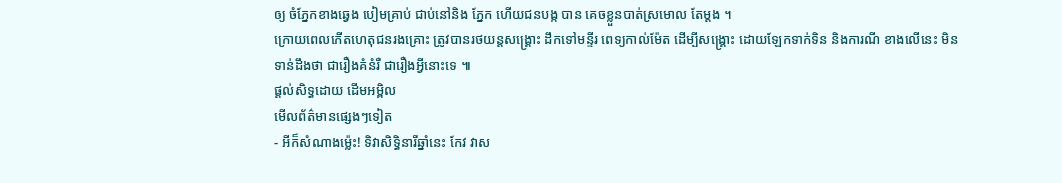ឲ្យ ចំភ្នែកខាងឆ្វេង បៀមគ្រាប់ ជាប់នៅនិង ភ្នែក ហើយជនបង្ក បាន គេចខ្លួនបាត់ស្រមោល តែម្តង ។
ក្រោយពេលកើតហេតុជនរងគ្រោះ ត្រូវបានរថយន្តសង្គ្រោះ ដឹកទៅមន្ទីរ ពេទ្យកាល់ម៉ែត ដើម្បីសង្គ្រោះ ដោយឡែកទាក់ទិន និងការណី ខាងលើនេះ មិនទាន់ដឹងថា ជារឿងគំនំរឺ ជារឿងអ្វីនោះទេ ៕
ផ្តល់សិទ្ធដោយ ដើមអម្ពិល
មើលព័ត៌មានផ្សេងៗទៀត
- អីក៏សំណាងម្ល៉េះ! ទិវាសិទ្ធិនារីឆ្នាំនេះ កែវ វាស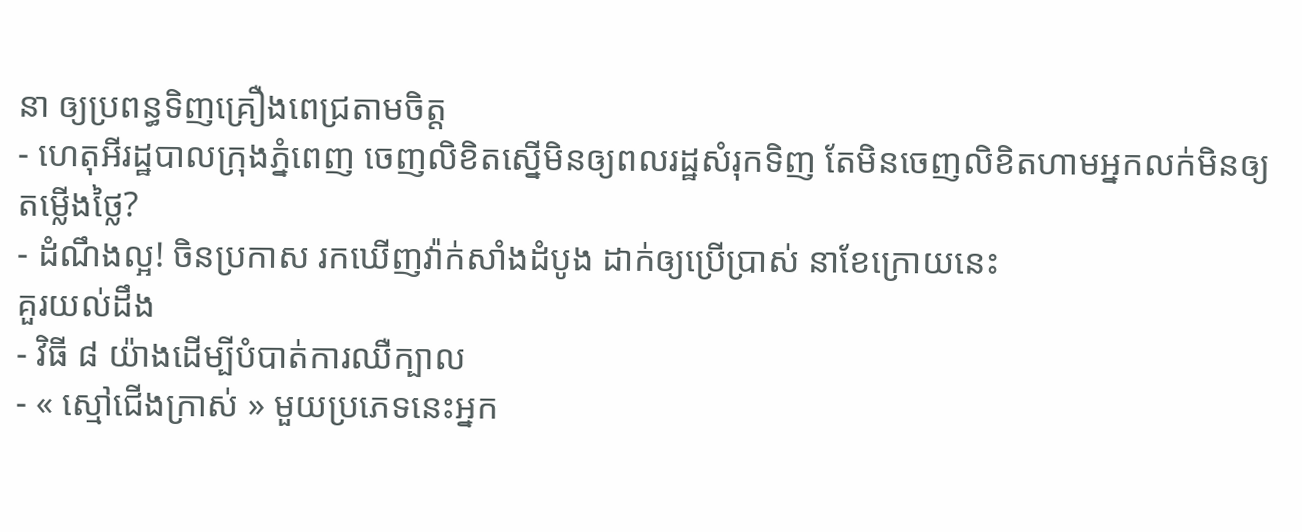នា ឲ្យប្រពន្ធទិញគ្រឿងពេជ្រតាមចិត្ត
- ហេតុអីរដ្ឋបាលក្រុងភ្នំពេញ ចេញលិខិតស្នើមិនឲ្យពលរដ្ឋសំរុកទិញ តែមិនចេញលិខិតហាមអ្នកលក់មិនឲ្យតម្លើងថ្លៃ?
- ដំណឹងល្អ! ចិនប្រកាស រកឃើញវ៉ាក់សាំងដំបូង ដាក់ឲ្យប្រើប្រាស់ នាខែក្រោយនេះ
គួរយល់ដឹង
- វិធី ៨ យ៉ាងដើម្បីបំបាត់ការឈឺក្បាល
- « ស្មៅជើងក្រាស់ » មួយប្រភេទនេះអ្នក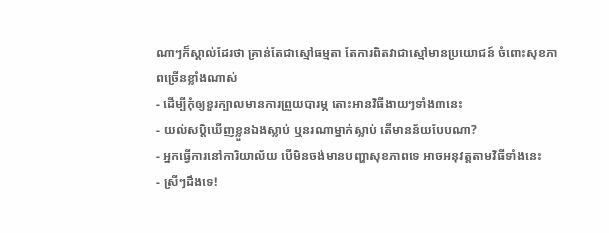ណាៗក៏ស្គាល់ដែរថា គ្រាន់តែជាស្មៅធម្មតា តែការពិតវាជាស្មៅមានប្រយោជន៍ ចំពោះសុខភាពច្រើនខ្លាំងណាស់
- ដើម្បីកុំឲ្យខួរក្បាលមានការព្រួយបារម្ភ តោះអានវិធីងាយៗទាំង៣នេះ
- យល់សប្តិឃើញខ្លួនឯងស្លាប់ ឬនរណាម្នាក់ស្លាប់ តើមានន័យបែបណា?
- អ្នកធ្វើការនៅការិយាល័យ បើមិនចង់មានបញ្ហាសុខភាពទេ អាចអនុវត្តតាមវិធីទាំងនេះ
- ស្រីៗដឹងទេ!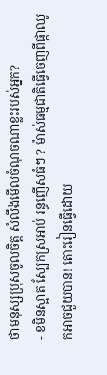ថាមនុស្សប្រុសចូលចិត្ត សំលឹងមើលចំណុចណាខ្លះរបស់អ្នក?
- ខមិនស្អាត ស្បែកស្រអាប់ រន្ធញើសធំៗ ? ម៉ាស់ធម្មជាតិធ្វើចេញពីផ្កាឈូកអាចជួយបាន! តោះរៀនធ្វើដោយ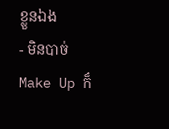ខ្លួនឯង
- មិនបាច់ Make Up ក៏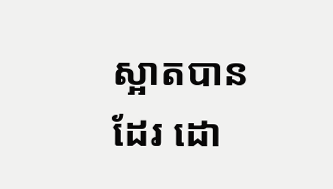ស្អាតបានដែរ ដោ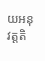យអនុវត្តតិ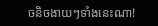ចនិចងាយៗទាំងនេះណា!